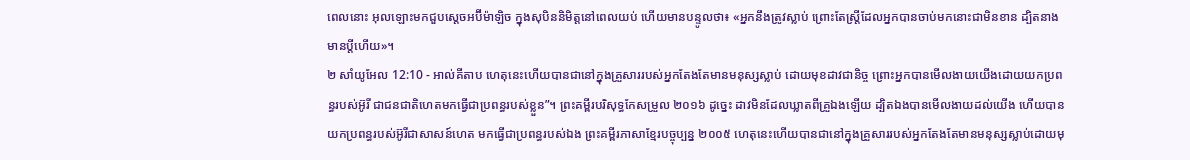ពេលនោះ អុលឡោះមកជួបស្តេចអប៊ីម៉ាឡិច ក្នុងសុបិននិមិត្តនៅពេលយប់ ហើយមានបន្ទូលថា៖ «អ្នកនឹងត្រូវស្លាប់ ព្រោះតែស្ត្រីដែលអ្នកបានចាប់មកនោះជាមិនខាន ដ្បិតនាងមានប្ដីហើយ»។
២ សាំយូអែល 12:10 - អាល់គីតាប ហេតុនេះហើយបានជានៅក្នុងគ្រួសាររបស់អ្នកតែងតែមានមនុស្សស្លាប់ ដោយមុខដាវជានិច្ច ព្រោះអ្នកបានមើលងាយយើងដោយយកប្រពន្ធរបស់អ៊ូរី ជាជនជាតិហេតមកធ្វើជាប្រពន្ធរបស់ខ្លួន”។ ព្រះគម្ពីរបរិសុទ្ធកែសម្រួល ២០១៦ ដូច្នេះ ដាវមិនដែលឃ្លាតពីគ្រួឯងឡើយ ដ្បិតឯងបានមើលងាយដល់យើង ហើយបានយកប្រពន្ធរបស់អ៊ូរីជាសាសន៍ហេត មកធ្វើជាប្រពន្ធរបស់ឯង ព្រះគម្ពីរភាសាខ្មែរបច្ចុប្បន្ន ២០០៥ ហេតុនេះហើយបានជានៅក្នុងគ្រួសាររបស់អ្នកតែងតែមានមនុស្សស្លាប់ដោយមុ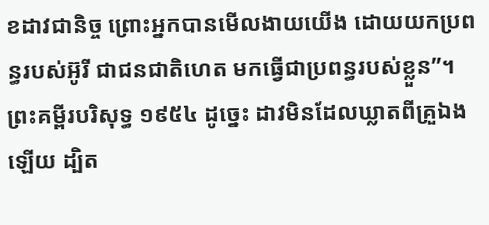ខដាវជានិច្ច ព្រោះអ្នកបានមើលងាយយើង ដោយយកប្រពន្ធរបស់អ៊ូរី ជាជនជាតិហេត មកធ្វើជាប្រពន្ធរបស់ខ្លួន”។ ព្រះគម្ពីរបរិសុទ្ធ ១៩៥៤ ដូច្នេះ ដាវមិនដែលឃ្លាតពីគ្រួឯងឡើយ ដ្បិត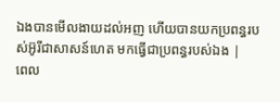ឯងបានមើលងាយដល់អញ ហើយបានយកប្រពន្ធរបស់អ៊ូរីជាសាសន៍ហេត មកធ្វើជាប្រពន្ធរបស់ឯង |
ពេល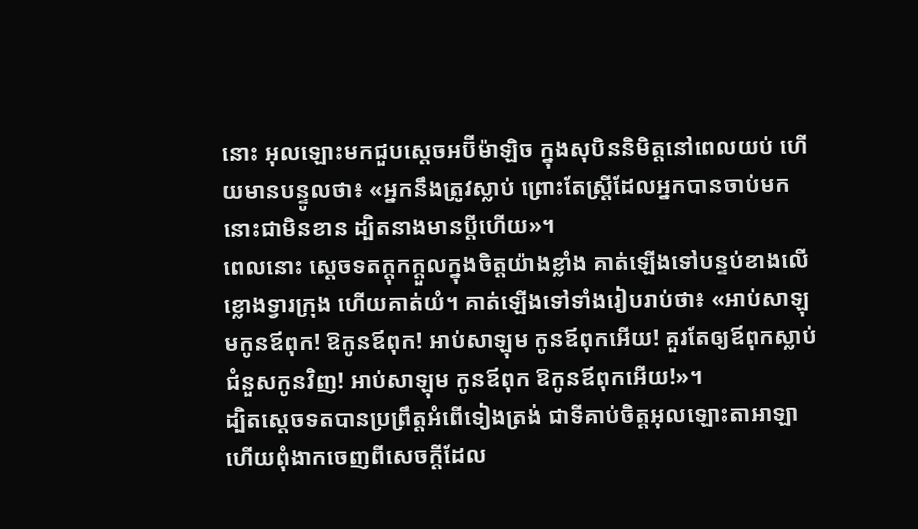នោះ អុលឡោះមកជួបស្តេចអប៊ីម៉ាឡិច ក្នុងសុបិននិមិត្តនៅពេលយប់ ហើយមានបន្ទូលថា៖ «អ្នកនឹងត្រូវស្លាប់ ព្រោះតែស្ត្រីដែលអ្នកបានចាប់មកនោះជាមិនខាន ដ្បិតនាងមានប្ដីហើយ»។
ពេលនោះ ស្តេចទតក្តុកក្តួលក្នុងចិត្តយ៉ាងខ្លាំង គាត់ឡើងទៅបន្ទប់ខាងលើខ្លោងទ្វារក្រុង ហើយគាត់យំ។ គាត់ឡើងទៅទាំងរៀបរាប់ថា៖ «អាប់សាឡុមកូនឪពុក! ឱកូនឪពុក! អាប់សាឡុម កូនឪពុកអើយ! គួរតែឲ្យឪពុកស្លាប់ជំនួសកូនវិញ! អាប់សាឡុម កូនឪពុក ឱកូនឪពុកអើយ!»។
ដ្បិតស្តេចទតបានប្រព្រឹត្តអំពើទៀងត្រង់ ជាទីគាប់ចិត្តអុលឡោះតាអាឡា ហើយពុំងាកចេញពីសេចក្តីដែល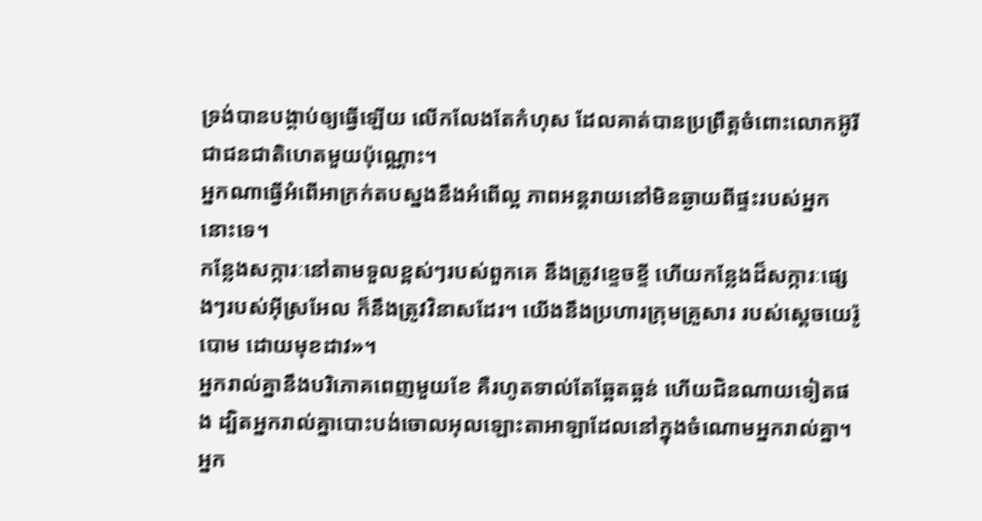ទ្រង់បានបង្គាប់ឲ្យធ្វើឡើយ លើកលែងតែកំហុស ដែលគាត់បានប្រព្រឹត្តចំពោះលោកអ៊ូរី ជាជនជាតិហេតមួយប៉ុណ្ណោះ។
អ្នកណាធ្វើអំពើអាក្រក់តបស្នងនឹងអំពើល្អ ភាពអន្តរាយនៅមិនឆ្ងាយពីផ្ទះរបស់អ្នកនោះទេ។
កន្លែងសក្ការៈនៅតាមទួលខ្ពស់ៗរបស់ពួកគេ នឹងត្រូវខ្ទេចខ្ទី ហើយកន្លែងដ៏សក្ការៈផ្សេងៗរបស់អ៊ីស្រអែល ក៏នឹងត្រូវវិនាសដែរ។ យើងនឹងប្រហារក្រុមគ្រួសារ របស់ស្ដេចយេរ៉ូបោម ដោយមុខដាវ»។
អ្នករាល់គ្នានឹងបរិភោគពេញមួយខែ គឺរហូតទាល់តែឆ្អែតឆ្អន់ ហើយជិនណាយទៀតផង ដ្បិតអ្នករាល់គ្នាបោះបង់ចោលអុលឡោះតាអាឡាដែលនៅក្នុងចំណោមអ្នករាល់គ្នា។ អ្នក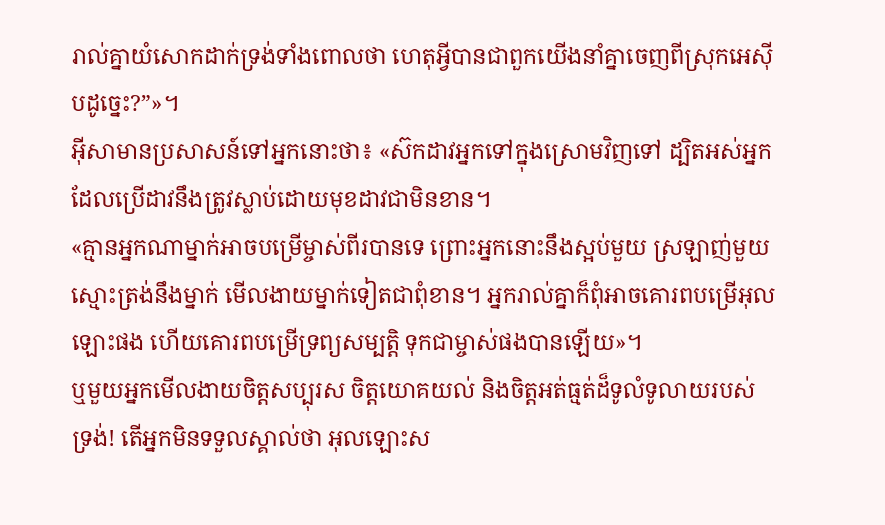រាល់គ្នាយំសោកដាក់ទ្រង់ទាំងពោលថា ហេតុអ្វីបានជាពួកយើងនាំគ្នាចេញពីស្រុកអេស៊ីបដូច្នេះ?”»។
អ៊ីសាមានប្រសាសន៍ទៅអ្នកនោះថា៖ «ស៊កដាវអ្នកទៅក្នុងស្រោមវិញទៅ ដ្បិតអស់អ្នកដែលប្រើដាវនឹងត្រូវស្លាប់ដោយមុខដាវជាមិនខាន។
«គ្មានអ្នកណាម្នាក់អាចបម្រើម្ចាស់ពីរបានទេ ព្រោះអ្នកនោះនឹងស្អប់មួយ ស្រឡាញ់មួយ ស្មោះត្រង់នឹងម្នាក់ មើលងាយម្នាក់ទៀតជាពុំខាន។ អ្នករាល់គ្នាក៏ពុំអាចគោរពបម្រើអុលឡោះផង ហើយគោរពបម្រើទ្រព្យសម្បត្តិ ទុកជាម្ចាស់ផងបានឡើយ»។
ឬមួយអ្នកមើលងាយចិត្តសប្បុរស ចិត្តយោគយល់ និងចិត្តអត់ធ្មត់ដ៏ទូលំទូលាយរបស់ទ្រង់! តើអ្នកមិនទទួលស្គាល់ថា អុលឡោះស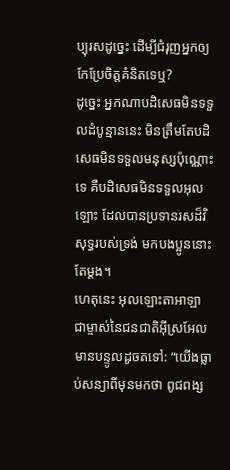ប្បុរសដូច្នេះ ដើម្បីជំរុញអ្នកឲ្យកែប្រែចិត្ដគំនិតទេឬ?
ដូច្នេះ អ្នកណាបដិសេធមិនទទួលដំបូន្មាននេះ មិនត្រឹមតែបដិសេធមិនទទួលមនុស្សប៉ុណ្ណោះទេ គឺបដិសេធមិនទទួលអុលឡោះ ដែលបានប្រទានរសដ៏វិសុទ្ធរបស់ទ្រង់ មកបងប្អូននោះតែម្ដង។
ហេតុនេះ អុលឡោះតាអាឡា ជាម្ចាស់នៃជនជាតិអ៊ីស្រអែលមានបន្ទូលដូចតទៅ: “យើងធ្លាប់សន្យាពីមុនមកថា ពូជពង្ស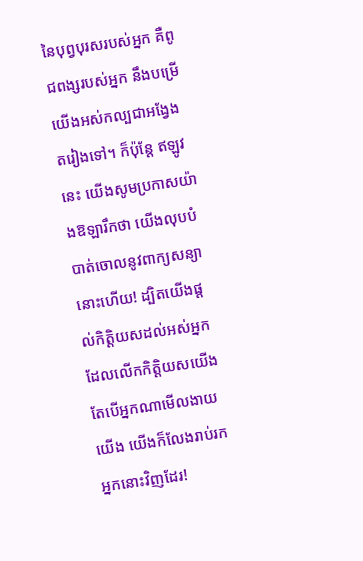នៃបុព្វបុរសរបស់អ្នក គឺពូជពង្សរបស់អ្នក នឹងបម្រើយើងអស់កល្បជាអង្វែងតរៀងទៅ។ ក៏ប៉ុន្តែ ឥឡូវនេះ យើងសូមប្រកាសយ៉ាងឱឡារឹកថា យើងលុបបំបាត់ចោលនូវពាក្យសន្យានោះហើយ! ដ្បិតយើងផ្តល់កិត្តិយសដល់អស់អ្នកដែលលើកកិត្តិយសយើង តែបើអ្នកណាមើលងាយយើង យើងក៏លែងរាប់រកអ្នកនោះវិញដែរ!